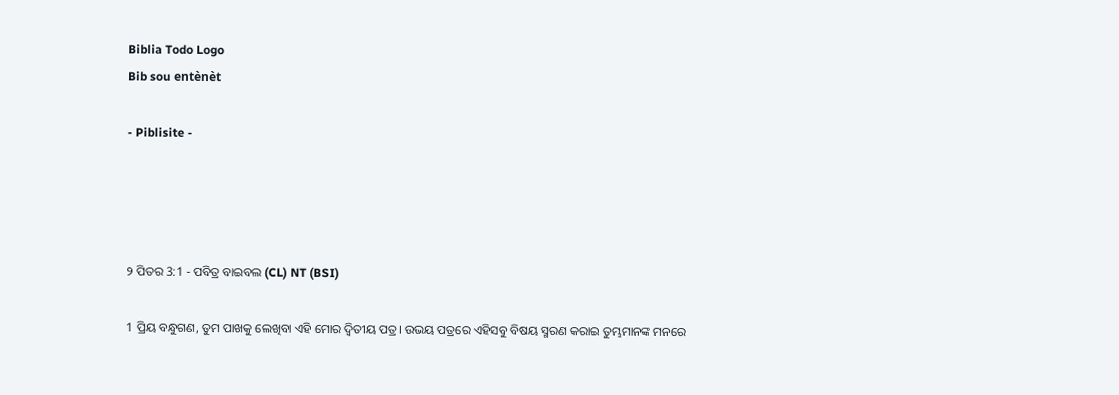Biblia Todo Logo
Bib sou entènèt

- Piblisite -




୨ ପିତର 3:1 - ପବିତ୍ର ବାଇବଲ (CL) NT (BSI)

1 ପ୍ରିୟ ବନ୍ଧୁଗଣ, ତୁମ ପାଖକୁ ଲେଖିବା ଏହି ମୋର ଦ୍ୱିତୀୟ ପତ୍ର। ଉଭୟ ପତ୍ରରେ ଏହିସବୁ ବିଷୟ ସ୍ମରଣ କରାଇ ତୁମ୍ଭମାନଙ୍କ ମନରେ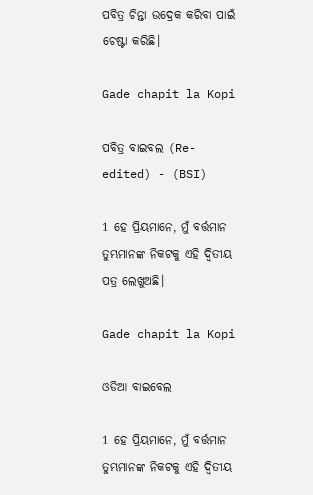ପବିତ୍ର ଚିନ୍ତା ଉଦ୍ରେକ କରିବା ପାଇଁ ଚେଷ୍ଟା କରିଛି।

Gade chapit la Kopi

ପବିତ୍ର ବାଇବଲ (Re-edited) - (BSI)

1 ହେ ପ୍ରିୟମାନେ, ମୁଁ ବର୍ତ୍ତମାନ ତୁମ୍ଭମାନଙ୍କ ନିକଟକୁ ଏହି ଦ୍ଵିତୀୟ ପତ୍ର ଲେଖୁଅଛି।

Gade chapit la Kopi

ଓଡିଆ ବାଇବେଲ

1 ହେ ପ୍ରିୟମାନେ, ମୁଁ ବର୍ତ୍ତମାନ ତୁମ୍ଭମାନଙ୍କ ନିକଟକୁ ଏହି ଦ୍ୱିତୀୟ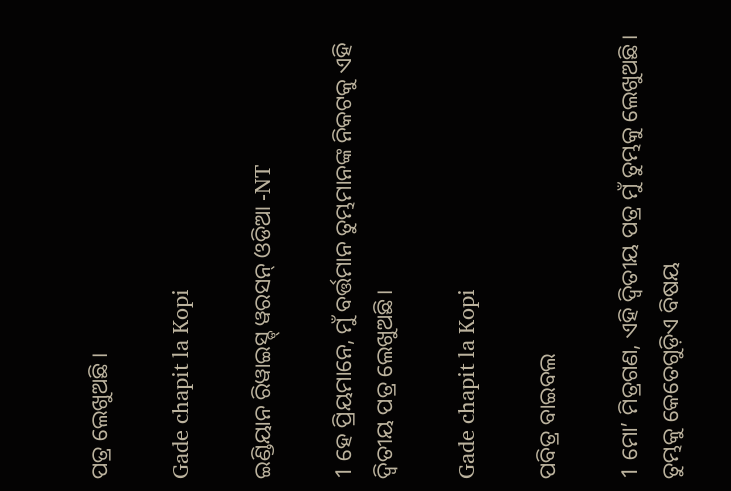ପତ୍ର ଲେଖୁଅଛି ।

Gade chapit la Kopi

ଇଣ୍ଡିୟାନ ରିୱାଇସ୍ଡ୍ ୱରସନ୍ ଓଡିଆ -NT

1 ହେ ପ୍ରିୟମାନେ, ମୁଁ ବର୍ତ୍ତମାନ ତୁମ୍ଭମାନଙ୍କ ନିକଟକୁ ଏହି ଦ୍ୱିତୀୟ ପତ୍ର ଲେଖୁଅଛି।

Gade chapit la Kopi

ପବିତ୍ର ବାଇବଲ

1 ମୋ’ ମିତ୍ରଗଣ, ଏହି ଦ୍ୱିତୀୟ ପତ୍ର ମୁଁ ତୁମ୍ଭକୁ ଲେଖୁଅଛି। ତୁମ୍ଭକୁ କେତେଗୁଡ଼ିଏ ବିଷୟ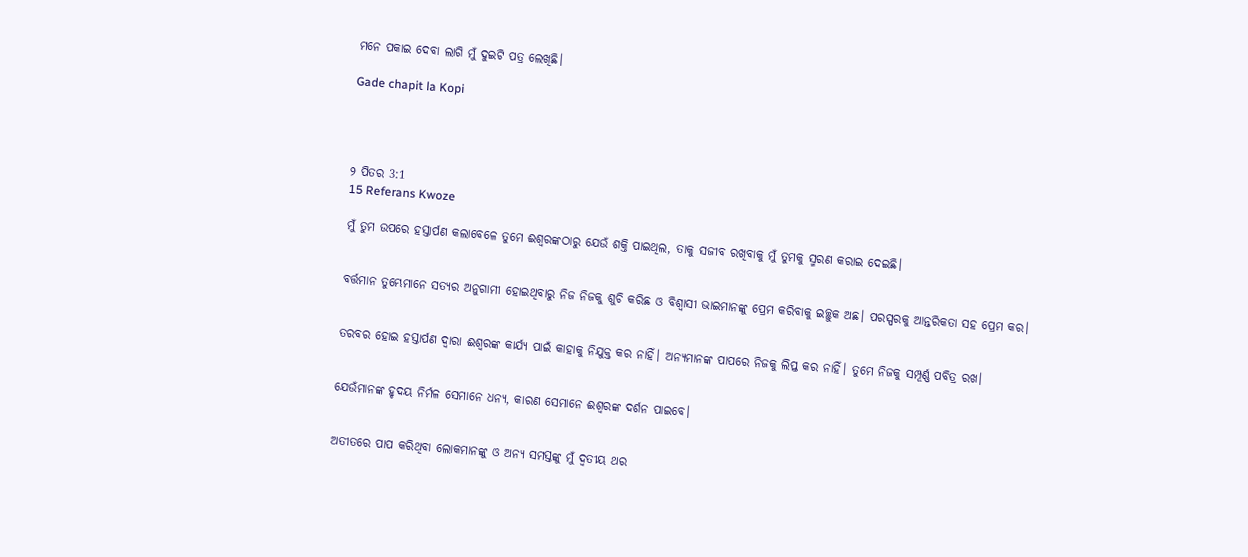ମନେ ପକାଇ ଦେବା ଲାଗି ମୁଁ ଦୁଇଟି ପତ୍ର ଲେଖିଛି।

Gade chapit la Kopi




୨ ପିତର 3:1
15 Referans Kwoze

ମୁଁ ତୁମ ଉପରେ ହସ୍ତାର୍ପଣ କଲାବେଳେ ତୁମେ ଈଶ୍ୱରଙ୍କଠାରୁ ଯେଉଁ ଶକ୍ତି ପାଇଥିଲ, ତାକୁ ସଜୀବ ରଖିବାକୁ ମୁଁ ତୁମକୁ ସ୍ମରଣ କରାଇ ଦେଇଛି।


ବର୍ତ୍ତମାନ ତୁମ୍ଭେମାନେ ସତ୍ୟର ଅନୁଗାମୀ ହୋଇଥିବାରୁ ନିଜ ନିଜକୁ ଶୁଚି କରିଛ ଓ ବିଶ୍ୱାସୀ ଭାଇମାନଙ୍କୁ ପ୍ରେମ କରିବାକୁ ଇଚ୍ଛୁକ ଅଛ। ପରସ୍ପରକୁ ଆନ୍ତରିକତା ସହ ପ୍ରେମ କର।


ତରବର ହୋଇ ହସ୍ତାର୍ପଣ ଦ୍ୱାରା ଈଶ୍ୱରଙ୍କ କାର୍ଯ୍ୟ ପାଇଁ କାହାକୁ ନିଯୁକ୍ତ କର ନାହିଁ। ଅନ୍ୟମାନଙ୍କ ପାପରେ ନିଜକୁ ଲିପ୍ତ କର ନାହିଁ। ତୁମେ ନିଜକୁ ସମ୍ପୂର୍ଣ୍ଣ ପବିତ୍ର ରଖ।


ଯେଉଁମାନଙ୍କ ହୃଦୟ ନିର୍ମଳ ସେମାନେ ଧନ୍ୟ, କାରଣ ସେମାନେ ଈଶ୍ୱରଙ୍କ ଦର୍ଶନ ପାଇବେ।


ଅତୀତରେ ପାପ କରିଥିବା ଲୋକମାନଙ୍କୁ ଓ ଅନ୍ୟ ସମସ୍ତଙ୍କୁ ମୁଁ ଦ୍ୱତୀୟ ଥର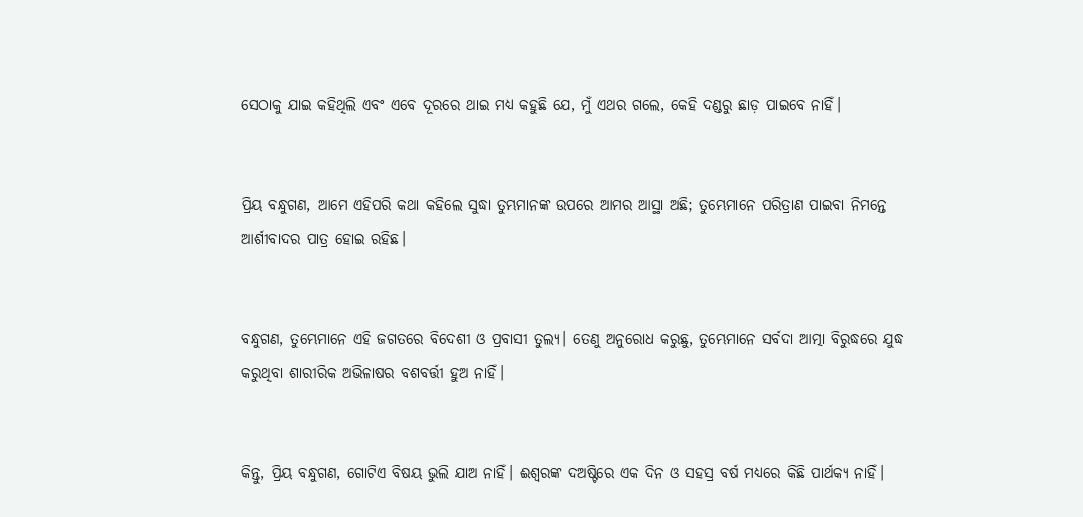ସେଠାକୁ ଯାଇ କହିଥିଲି ଏବଂ ଏବେ ଦୂରରେ ଥାଇ ମଧ୍ୟ କହୁଛି ଯେ, ମୁଁ ଏଥର ଗଲେ, କେହି ଦଣ୍ଡରୁ ଛାଡ଼ ପାଇବେ ନାହିଁ।


ପ୍ରିୟ ବନ୍ଧୁଗଣ, ଆମେ ଏହିପରି କଥା କହିଲେ ସୁଦ୍ଧା ତୁମ୍ଭମାନଙ୍କ ଉପରେ ଆମର ଆସ୍ଥା ଅଛି; ତୁମ୍ଭେମାନେ ପରିତ୍ରାଣ ପାଇବା ନିମନ୍ତେ ଆର୍ଶୀବାଦର ପାତ୍ର ହୋଇ ରହିଛ।


ବନ୍ଧୁଗଣ, ତୁମ୍ଭେମାନେ ଏହି ଜଗତରେ ବିଦେଶୀ ଓ ପ୍ରବାସୀ ତୁଲ୍ୟ। ତେଣୁ ଅନୁରୋଧ କରୁଛୁ, ତୁମ୍ଭେମାନେ ସର୍ବଦା ଆତ୍ମା ବିରୁଦ୍ଧରେ ଯୁଦ୍ଧ କରୁଥିବା ଶାରୀରିକ ଅଭିଳାଷର ବଶବର୍ତ୍ତୀ ହୁଅ ନାହିଁ।


କିନ୍ତୁ, ପ୍ରିୟ ବନ୍ଧୁଗଣ, ଗୋଟିଏ ବିଷୟ ଭୁଲି ଯାଅ ନାହିଁ। ଈଶ୍ୱରଙ୍କ ଦଅଷ୍ଟିରେ ଏକ ଦିନ ଓ ସହସ୍ର ବର୍ଷ ମଧ୍ୟରେ କିଛି ପାର୍ଥକ୍ୟ ନାହିଁ।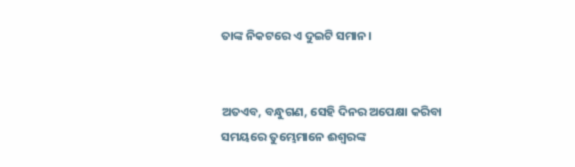ତାଙ୍କ ନିକଟରେ ଏ ଦୁଇଟି ସମାନ।


ଅତଏବ, ବନ୍ଧୁଗଣ, ସେହି ଦିନର ଅପେକ୍ଷା କରିବା ସମୟରେ ତୁମ୍ଭେମାନେ ଈଶ୍ୱରଙ୍କ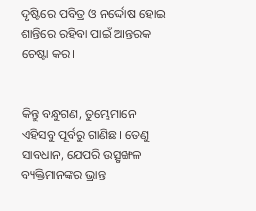ଦୃଷ୍ଟିରେ ପବିତ୍ର ଓ ନର୍ଦ୍ଦୋଷ ହୋଇ ଶାନ୍ତିରେ ରହିବା ପାଇଁ ଆନ୍ତରକ ଚେଷ୍ଟା କର।


କିନ୍ତୁ ବନ୍ଧୁଗଣ, ତୁମ୍ଭେମାନେ ଏହିସବୁ ପୂର୍ବରୁ ଗାଣିଛ। ତେଣୁ ସାବଧାନ, ଯେପରି ଉତ୍ସୃଙ୍ଖଳ ବ୍ୟକ୍ତିମାନଙ୍କର ଭ୍ରାନ୍ତ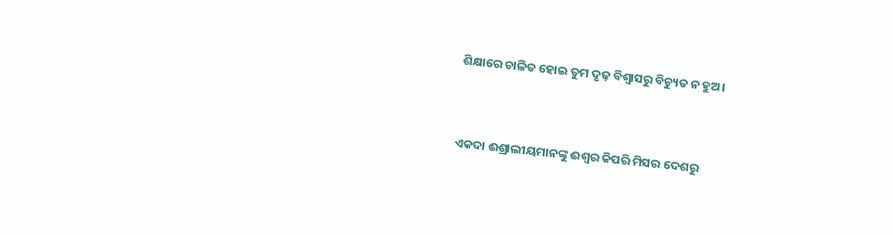ଶିକ୍ଷାରେ ଚାଳିତ ହୋଇ ତୁମ ଦୃଢ଼ ବିଶ୍ୱାସରୁ ବିଚ୍ୟୁତ ନ ହୁଅ।


ଏକଦା ଈଶ୍ରାଲୀୟମାନଙ୍କୁ ଈଶ୍ୱର କିପରି ମିସର ଦେଶରୁ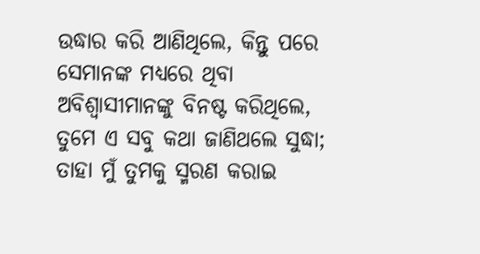ଉଦ୍ଧାର କରି ଆଣିଥିଲେ, କିନ୍ତୁ ପରେ ସେମାନଙ୍କ ମଧ୍ୟରେ ଥିବା ଅବିଶ୍ୱାସୀମାନଙ୍କୁ ବିନଷ୍ଟ କରିଥିଲେ, ତୁମେ ଏ ସବୁ କଥା ଜାଣିଥଲେ ସୁଦ୍ଧା; ତାହା ମୁଁ ତୁମକୁ ସ୍ମରଣ କରାଇ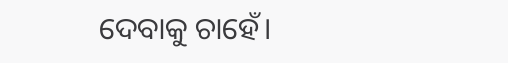ଦେବାକୁ ଚାହେଁ।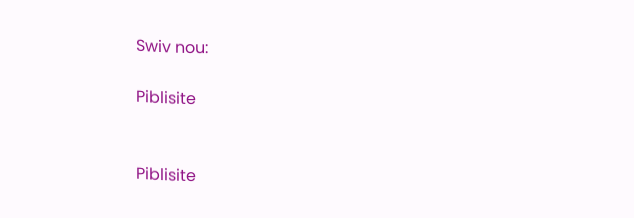Swiv nou:

Piblisite


Piblisite